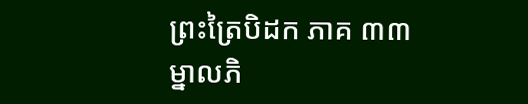ព្រះត្រៃបិដក ភាគ ៣៣
ម្នាលភិ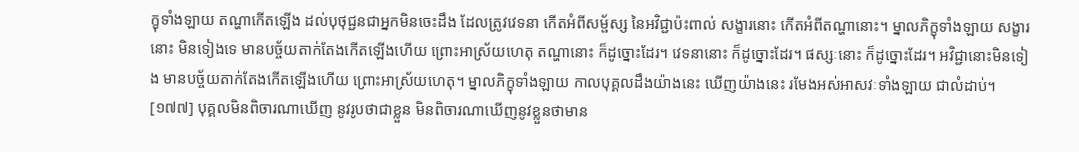ក្ខុទាំងឡាយ តណ្ហាកើតឡើង ដល់បុថុជ្ជនជាអ្នកមិនចេះដឹង ដែលត្រូវវេទនា កើតអំពីសម្ផ័ស្ស នៃអវិជ្ជាប៉ះពាល់ សង្ខារនោះ កើតអំពីតណ្ហានោះ។ ម្នាលភិក្ខុទាំងឡាយ សង្ខារនោះ មិនទៀងទេ មានបច្ច័យតាក់តែងកើតឡើងហើយ ព្រោះអាស្រ័យហេតុ តណ្ហានោះ ក៏ដូច្នោះដែរ។ វេទនានោះ ក៏ដូច្នោះដែរ។ ផស្សៈនោះ ក៏ដូច្នោះដែរ។ អវិជ្ជានោះមិនទៀង មានបច្ច័យតាក់តែងកើតឡើងហើយ ព្រោះអាស្រ័យហេតុ។ ម្នាលភិក្ខុទាំងឡាយ កាលបុគ្គលដឹងយ៉ាងនេះ ឃើញយ៉ាងនេះ រមែងអស់អាសវៈទាំងឡាយ ជាលំដាប់។
[១៧៧] បុគ្គលមិនពិចារណាឃើញ នូវរូបថាជាខ្លួន មិនពិចារណាឃើញនូវខ្លួនថាមាន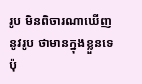រូប មិនពិចារណាឃើញនូវរូប ថាមានក្នុងខ្លួនទេ ប៉ុ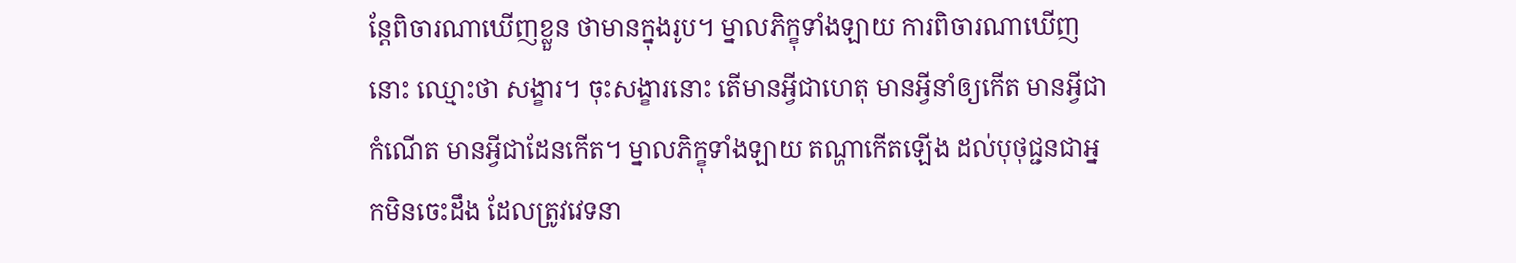ន្តែពិចារណាឃើញខ្លួន ថាមានក្នុងរូប។ ម្នាលភិក្ខុទាំងឡាយ ការពិចារណាឃើញនោះ ឈ្មោះថា សង្ខារ។ ចុះសង្ខារនោះ តើមានអ្វីជាហេតុ មានអ្វីនាំឲ្យកើត មានអ្វីជាកំណើត មានអ្វីជាដែនកើត។ ម្នាលភិក្ខុទាំងឡាយ តណ្ហាកើតឡើង ដល់បុថុជ្ជនជាអ្នកមិនចេះដឹង ដែលត្រូវវេទនា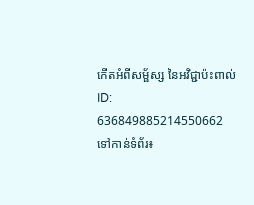កើតអំពីសម្ផ័ស្ស នៃអវិជ្ជាប៉ះពាល់
ID: 636849885214550662
ទៅកាន់ទំព័រ៖